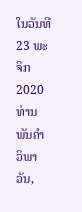ໃນວັນທີ 23 ພະຈິກ 2020 ທ່ານ ພັນຄຳ ວິພາວັນ,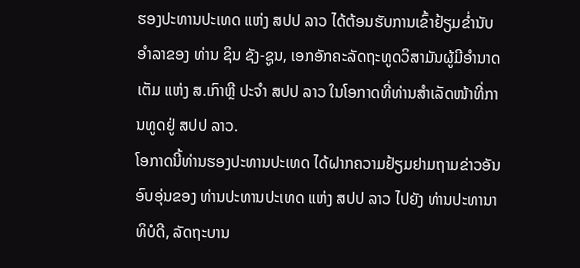ຮອງປະທານປະເທດ ແຫ່ງ ສປປ ລາວ ໄດ້ຕ້ອນຮັບການເຂົ້າຢ້ຽມຂ່ຳນັບອໍາລາຂອງ ທ່ານ ຊິນ ຊັງ-ຊູນ, ເອກອັກຄະລັດຖະທູດວິສາມັນຜູ້ມີອໍານາດເຕັມ ແຫ່ງ ສ.ເກົາຫຼີ ປະຈຳ ສປປ ລາວ ໃນໂອກາດທີ່ທ່ານສຳເລັດໜ້າທີ່ການທູດຢູ່ ສປປ ລາວ.
ໂອກາດນີ້ທ່ານຮອງປະທານປະເທດ ໄດ້ຝາກຄວາມຢ້ຽມຢາມຖາມຂ່າວອັນອົບອຸ່ນຂອງ ທ່ານປະທານປະເທດ ແຫ່ງ ສປປ ລາວ ໄປຍັງ ທ່ານປະທານາທິບໍດີ, ລັດຖະບານ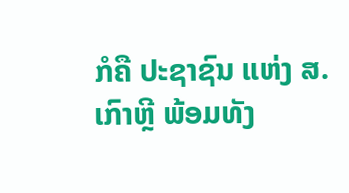ກໍຄື ປະຊາຊົນ ແຫ່ງ ສ.ເກົາຫຼີ ພ້ອມທັງ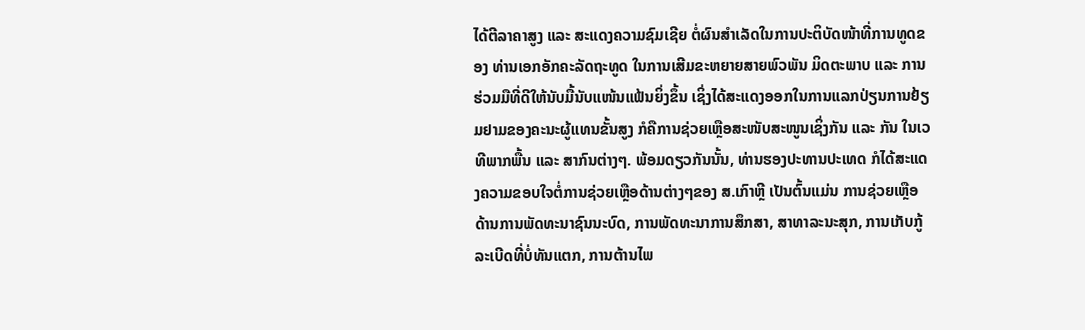ໄດ້ຕີລາຄາສູງ ແລະ ສະແດງຄວາມຊົມເຊີຍ ຕໍ່ຜົນສຳເລັດໃນການປະຕິບັດໜ້າທີ່ການທູດຂອງ ທ່ານເອກອັກຄະລັດຖະທູດ ໃນການເສີມຂະຫຍາຍສາຍພົວພັນ ມິດຕະພາບ ແລະ ການຮ່ວມມືທີ່ດີໃຫ້ນັບມື້ນັບແໜ້ນແຟ້ນຍິ່ງຂຶ້ນ ເຊິ່ງໄດ້ສະແດງອອກໃນການແລກປ່ຽນການຢ້ຽມຢາມຂອງຄະນະຜູ້ແທນຂັ້ນສູງ ກໍຄືການຊ່ວຍເຫຼືອສະໜັບສະໜູນເຊິ່ງກັນ ແລະ ກັນ ໃນເວທີພາກພື້ນ ແລະ ສາກົນຕ່າງໆ. ພ້ອມດຽວກັນນັ້ນ, ທ່ານຮອງປະທານປະເທດ ກໍໄດ້ສະແດງຄວາມຂອບໃຈຕໍ່ການຊ່ວຍເຫຼືອດ້ານຕ່າງໆຂອງ ສ.ເກົາຫຼີ ເປັນຕົ້ນແມ່ນ ການຊ່ວຍເຫຼືອດ້ານການພັດທະນາຊົນນະບົດ, ການພັດທະນາການສຶກສາ, ສາທາລະນະສຸກ, ການເກັບກູ້ລະເບີດທີ່ບໍ່ທັນແຕກ, ການຕ້ານໄພ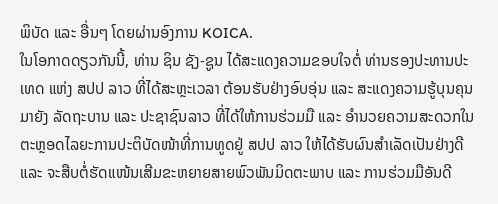ພິບັດ ແລະ ອື່ນໆ ໂດຍຜ່ານອົງການ KOICA.
ໃນໂອກາດດຽວກັນນີ້, ທ່ານ ຊິນ ຊັງ-ຊູນ ໄດ້ສະແດງຄວາມຂອບໃຈຕໍ່ ທ່ານຮອງປະທານປະເທດ ແຫ່ງ ສປປ ລາວ ທີ່ໄດ້ສະຫຼະເວລາ ຕ້ອນຮັບຢ່າງອົບອຸ່ນ ແລະ ສະແດງຄວາມຮູ້ບຸນຄຸນ ມາຍັງ ລັດຖະບານ ແລະ ປະຊາຊົນລາວ ທີ່ໄດ້ໃຫ້ການຮ່ວມມື ແລະ ອຳນວຍຄວາມສະດວກໃນຕະຫຼອດໄລຍະການປະຕິບັດໜ້າທີ່ການທູດຢູ່ ສປປ ລາວ ໃຫ້ໄດ້ຮັບຜົນສຳເລັດເປັນຢ່າງດີ ແລະ ຈະສືບຕໍ່ຮັດແໜ້ນເສີມຂະຫຍາຍສາຍພົວພັນມິດຕະພາບ ແລະ ການຮ່ວມມືອັນດີ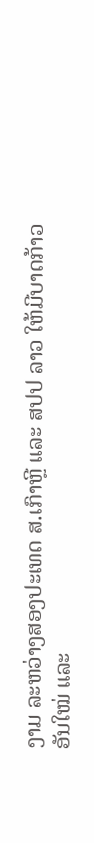ງາມ ລະຫວ່າງສອງປະເທດ ສ.ເກົາຫຼີ ແລະ ສປປ ລາວ ໃຫ້ມີບາດກ້າວອັນໃໝ່ ແລະ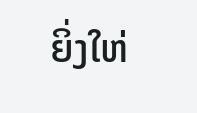ຍິ່ງໃຫ່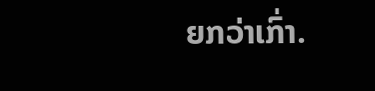ຍກວ່າເກົ່າ.